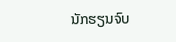ນັກຮຽນຈົບ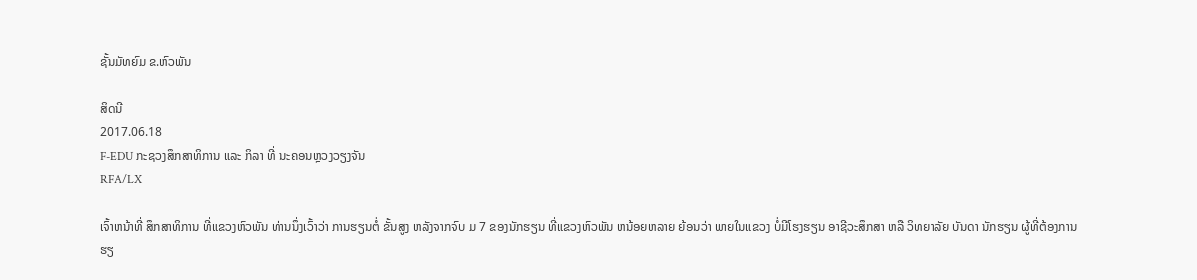ຊັ້ນມັທຍົມ ຂ.ຫົວພັນ

ສິດນີ
2017.06.18
F-EDU ກະຊວງສຶກສາທິການ ແລະ ກິລາ ທີ່ ນະຄອນຫຼວງວຽງຈັນ
RFA/LX

ເຈົ້າຫນ້າທີ່ ສຶກສາທິການ ທີ່ແຂວງຫົວພັນ ທ່ານນຶ່ງເວົ້າວ່າ ການຮຽນຕໍ່ ຂັ້ນສູງ ຫລັງຈາກຈົບ ມ 7 ຂອງນັກຮຽນ ທີ່ແຂວງຫົວພັນ ຫນ້ອຍຫລາຍ ຍ້ອນວ່າ ພາຍໃນແຂວງ ບໍ່ມີໂຮງຮຽນ ອາຊີວະສຶກສາ ຫລື ວິທຍາລັຍ ບັນດາ ນັກຮຽນ ຜູ້ທີ່ຕ້ອງການ ຮຽ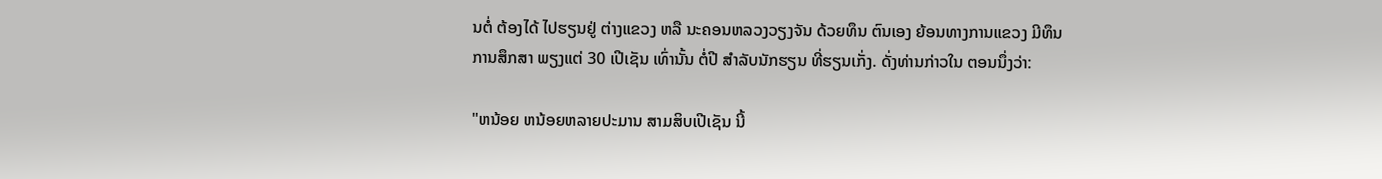ນຕໍ່ ຕ້ອງໄດ້ ໄປຮຽນຢູ່ ຕ່າງແຂວງ ຫລື ນະຄອນຫລວງວຽງຈັນ ດ້ວຍທຶນ ຕົນເອງ ຍ້ອນທາງການແຂວງ ມີທຶນ ການສຶກສາ ພຽງແຕ່ 30 ເປີເຊັນ ເທົ່ານັ້ນ ຕໍ່ປີ ສຳລັບນັກຮຽນ ທີ່ຮຽນເກັ່ງ. ດັ່ງທ່ານກ່າວໃນ ຕອນນຶ່ງວ່າ:

"ຫນ້ອຍ ຫນ້ອຍຫລາຍປະມານ ສາມສິບເປີເຊັນ ນີ້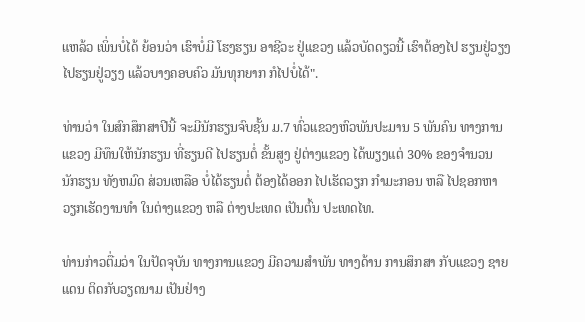ແຫລ້ວ ເພິ່ນບໍ່ໄດ້ ຍ້ອນວ່າ ເຮົາບໍ່ມີ ໂຮງຮຽນ ອາຊີວະ ຢູ່ແຂວງ ແລ້ວບັດດຽວນີ້ ເຮົາຕ້ອງໄປ ຮຽນຢູ່ວຽງ ໄປຮຽນຢູ່ວຽງ ແລ້ວບາງຄອບຄົວ ມັນທຸກຍາກ ກໍໄປບໍ່ໄດ້".

ທ່ານວ່າ ໃນສົກສຶກສາປີນີ້ ຈະມີນັກຮຽນຈົບຊັ້ນ ມ.7 ທົ່ວແຂວງຫົວພັນປະມານ 5 ພັນຄົນ ທາງການແຂວງ ມີທຶນໃຫ້ນັກຮຽນ ທີ່ຮຽນດີ ໄປຮຽນຕໍ່ ຂັ້ນສູງ ຢູ່ຕ່າງແຂວງ ໄດ້ພຽງແຕ່ 30% ຂອງຈຳນວນ ນັກຮຽນ ທັງຫມົດ ສ່ວນເຫລືອ ບໍ່ໄດ້ຮຽນຕໍ່ ຕ້ອງໄດ້ອອກ ໄປເຮັດວຽກ ກຳມະກອນ ຫລື ໄປຊອກຫາ ວຽກເຮັດງານທຳ ໃນຕ່າງແຂວງ ຫລື ຕ່າງປະເທດ ເປັນຕົ້ນ ປະເທດໄທ.

ທ່ານກ່າວຕື່ມວ່າ ໃນປັດຈຸບັນ ທາງການແຂວງ ມີຄວາມສຳພັນ ທາງດ້ານ ການສຶກສາ ກັບແຂວງ ຊາຍແດນ ຕິດກັບວຽດນາມ ເປັນຢ່າງ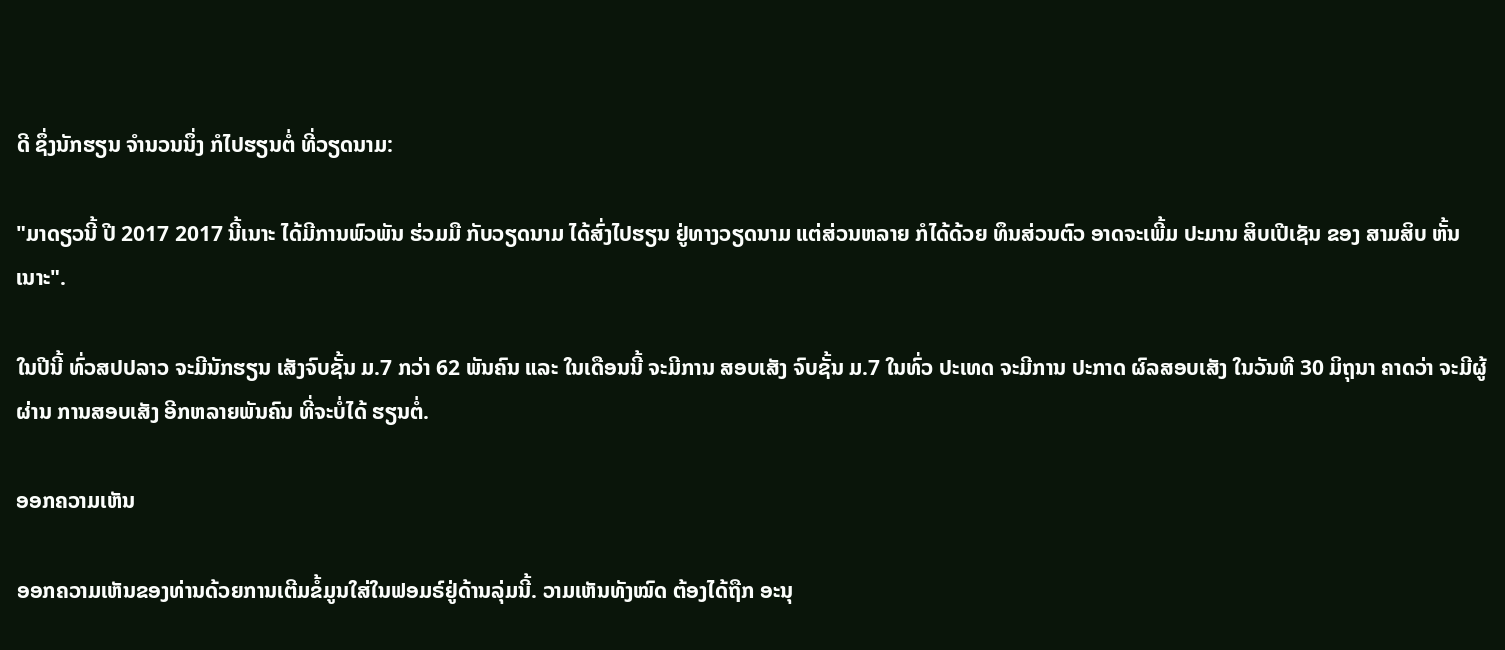ດີ ຊຶ່ງນັກຮຽນ ຈຳນວນນຶ່ງ ກໍໄປຮຽນຕໍ່ ທີ່ວຽດນາມ:

"ມາດຽວນີ້ ປີ 2017 2017 ນີ້ເນາະ ໄດ້ມີການພົວພັນ ຮ່ວມມື ກັບວຽດນາມ ໄດ້ສົ່ງໄປຮຽນ ຢູ່ທາງວຽດນາມ ແຕ່ສ່ວນຫລາຍ ກໍໄດ້ດ້ວຍ ທຶນສ່ວນຕົວ ອາດຈະເພີ້ມ ປະມານ ສິບເປີເຊັນ ຂອງ ສາມສິບ ຫັ້ນເນາະ".

ໃນປີນີ້ ທົ່ວສປປລາວ ຈະມີນັກຮຽນ ເສັງຈົບຊັ້ນ ມ.7 ກວ່າ 62 ພັນຄົນ ແລະ ໃນເດືອນນີ້ ຈະມີການ ສອບເສັງ ຈົບຊັ້ນ ມ.7 ໃນທົ່ວ ປະເທດ ຈະມີການ ປະກາດ ຜົລສອບເສັງ ໃນວັນທີ 30 ມິຖຸນາ ຄາດວ່າ ຈະມີຜູ້ຜ່ານ ການສອບເສັງ ອີກຫລາຍພັນຄົນ ທີ່ຈະບໍ່ໄດ້ ຮຽນຕໍ່.

ອອກຄວາມເຫັນ

ອອກຄວາມເຫັນຂອງທ່ານດ້ວຍການເຕີມຂໍ້ມູນໃສ່ໃນຟອມຣ໌ຢູ່ດ້ານລຸ່ມນີ້. ວາມເຫັນທັງໝົດ ຕ້ອງໄດ້ຖືກ ອະນຸ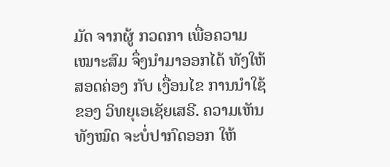ມັດ ຈາກຜູ້ ກວດກາ ເພື່ອຄວາມເໝາະສົມ ຈຶ່ງນໍາມາອອກໄດ້ ທັງໃຫ້ສອດຄ່ອງ ກັບ ເງື່ອນໄຂ ການນຳໃຊ້ ຂອງ ວິທຍຸເອເຊັຍເສຣີ. ຄວາມເຫັນທັງໝົດ ຈະບໍ່ປາກົດອອກ ໃຫ້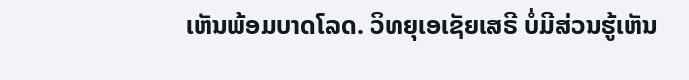ເຫັນພ້ອມບາດໂລດ. ວິທຍຸເອເຊັຍເສຣີ ບໍ່ມີສ່ວນຮູ້ເຫັນ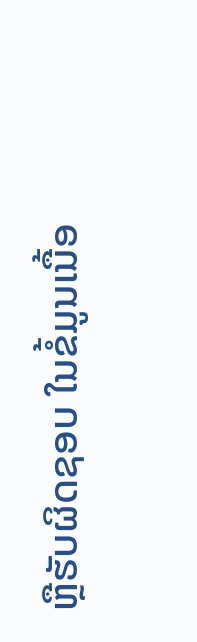ຫຼືຮັບຜິດຊອບ ໃນຂໍ້ມູນເນື້ອ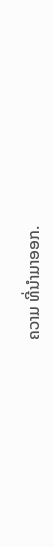ຄວາມ ທີ່ນໍາມາອອກ.